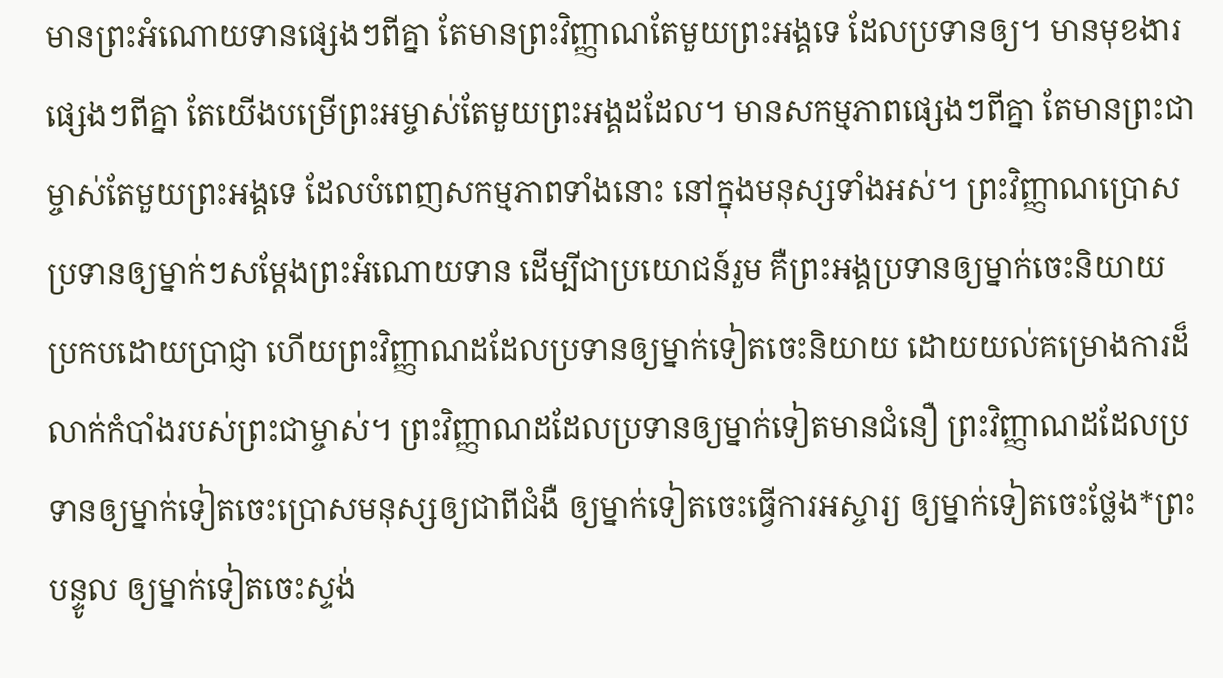មានព្រះអំណោយទានផ្សេងៗពីគ្នា តែមានព្រះវិញ្ញាណតែមួយព្រះអង្គទេ ដែលប្រទានឲ្យ។ មានមុខងារផ្សេងៗពីគ្នា តែយើងបម្រើព្រះអម្ចាស់តែមួយព្រះអង្គដដែល។ មានសកម្មភាពផ្សេងៗពីគ្នា តែមានព្រះជាម្ចាស់តែមួយព្រះអង្គទេ ដែលបំពេញសកម្មភាពទាំងនោះ នៅក្នុងមនុស្សទាំងអស់។ ព្រះវិញ្ញាណប្រោសប្រទានឲ្យម្នាក់ៗសម្តែងព្រះអំណោយទាន ដើម្បីជាប្រយោជន៍រួម គឺព្រះអង្គប្រទានឲ្យម្នាក់ចេះនិយាយប្រកបដោយប្រាជ្ញា ហើយព្រះវិញ្ញាណដដែលប្រទានឲ្យម្នាក់ទៀតចេះនិយាយ ដោយយល់គម្រោងការដ៏លាក់កំបាំងរបស់ព្រះជាម្ចាស់។ ព្រះវិញ្ញាណដដែលប្រទានឲ្យម្នាក់ទៀតមានជំនឿ ព្រះវិញ្ញាណដដែលប្រទានឲ្យម្នាក់ទៀតចេះប្រោសមនុស្សឲ្យជាពីជំងឺ ឲ្យម្នាក់ទៀតចេះធ្វើការអស្ចារ្យ ឲ្យម្នាក់ទៀតចេះថ្លែង*ព្រះបន្ទូល ឲ្យម្នាក់ទៀតចេះស្ទង់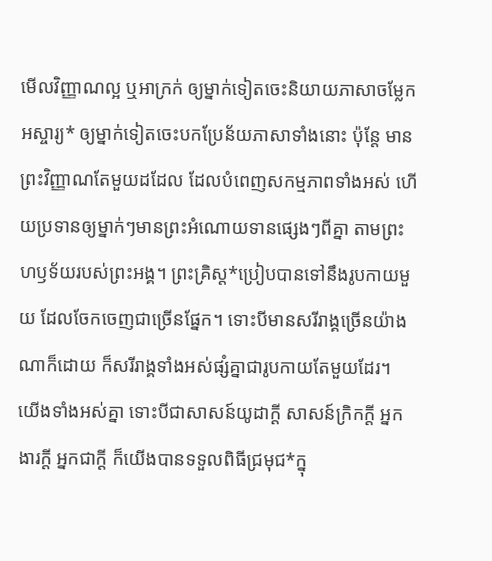មើលវិញ្ញាណល្អ ឬអាក្រក់ ឲ្យម្នាក់ទៀតចេះនិយាយភាសាចម្លែកអស្ចារ្យ* ឲ្យម្នាក់ទៀតចេះបកប្រែន័យភាសាទាំងនោះ ប៉ុន្តែ មានព្រះវិញ្ញាណតែមួយដដែល ដែលបំពេញសកម្មភាពទាំងអស់ ហើយប្រទានឲ្យម្នាក់ៗមានព្រះអំណោយទានផ្សេងៗពីគ្នា តាមព្រះហឫទ័យរបស់ព្រះអង្គ។ ព្រះគ្រិស្ត*ប្រៀបបានទៅនឹងរូបកាយមួយ ដែលចែកចេញជាច្រើនផ្នែក។ ទោះបីមានសរីរាង្គច្រើនយ៉ាងណាក៏ដោយ ក៏សរីរាង្គទាំងអស់ផ្សំគ្នាជារូបកាយតែមួយដែរ។ យើងទាំងអស់គ្នា ទោះបីជាសាសន៍យូដាក្ដី សាសន៍ក្រិកក្ដី អ្នកងារក្ដី អ្នកជាក្ដី ក៏យើងបានទទួលពិធីជ្រមុជ*ក្នុ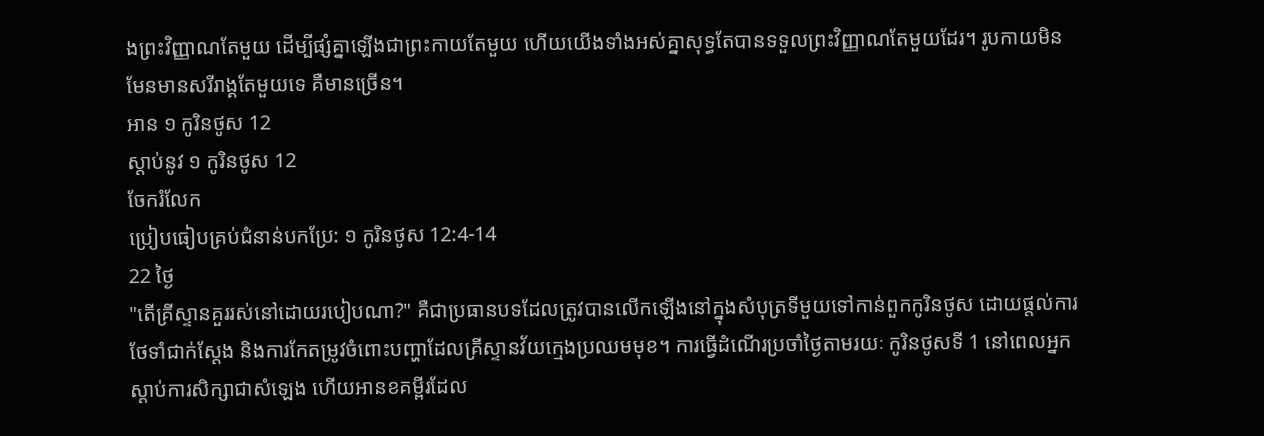ងព្រះវិញ្ញាណតែមួយ ដើម្បីផ្សំគ្នាឡើងជាព្រះកាយតែមួយ ហើយយើងទាំងអស់គ្នាសុទ្ធតែបានទទួលព្រះវិញ្ញាណតែមួយដែរ។ រូបកាយមិនមែនមានសរីរាង្គតែមួយទេ គឺមានច្រើន។
អាន ១ កូរិនថូស 12
ស្ដាប់នូវ ១ កូរិនថូស 12
ចែករំលែក
ប្រៀបធៀបគ្រប់ជំនាន់បកប្រែ: ១ កូរិនថូស 12:4-14
22 ថ្ងៃ
"តើគ្រីស្ទានគួររស់នៅដោយរបៀបណា?" គឺជាប្រធានបទដែលត្រូវបានលើកឡើងនៅក្នុងសំបុត្រទីមួយទៅកាន់ពួកកូរិនថូស ដោយផ្តល់ការថែទាំជាក់ស្តែង និងការកែតម្រូវចំពោះបញ្ហាដែលគ្រីស្ទានវ័យក្មេងប្រឈមមុខ។ ការធ្វើដំណើរប្រចាំថ្ងៃតាមរយៈ កូរិនថូសទី 1 នៅពេលអ្នកស្តាប់ការសិក្សាជាសំឡេង ហើយអានខគម្ពីរដែល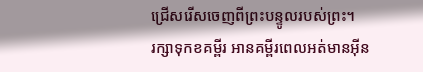ជ្រើសរើសចេញពីព្រះបន្ទូលរបស់ព្រះ។
រក្សាទុកខគម្ពីរ អានគម្ពីរពេលអត់មានអ៊ីន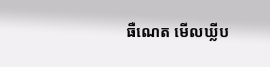ធឺណេត មើលឃ្លីប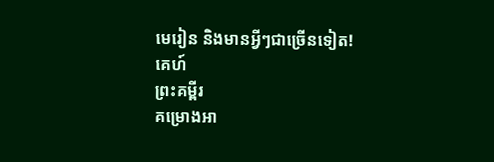មេរៀន និងមានអ្វីៗជាច្រើនទៀត!
គេហ៍
ព្រះគម្ពីរ
គម្រោងអា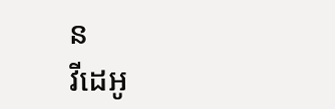ន
វីដេអូ